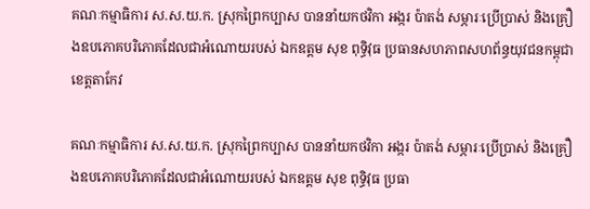គណៈកម្មាធិការ ស.ស.យ.ក. ស្រុកព្រៃកប្បាស បាននាំយកថវិកា អង្ករ ប៉ាតង់ សម្ភារៈប្រើប្រាស់ និងគ្រឿងឧបភោគបរិភោគដែលជាអំណោយរបស់ ឯកឧត្តម សុខ ពុទ្ធិវុធ ប្រធានសហភាពសហព័ន្ធយុវជនកម្ពុជា ខេត្តតាកែវ

គណៈកម្មាធិការ ស.ស.យ.ក. ស្រុកព្រៃកប្បាស បាននាំយកថវិកា អង្ករ ប៉ាតង់ សម្ភារៈប្រើប្រាស់ និងគ្រឿងឧបភោគបរិភោគដែលជាអំណោយរបស់ ឯកឧត្តម សុខ ពុទ្ធិវុធ ប្រធា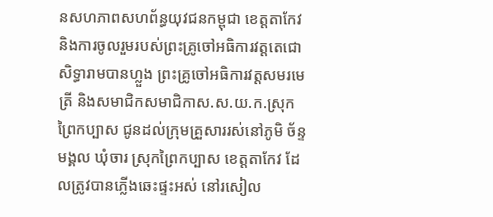នសហភាពសហព័ន្ធយុវជនកម្ពុជា ខេត្តតាកែវ និងការចូលរួមរបស់ព្រះគ្រូចៅអធិការវត្តតេជោសិទ្ធារាមបានហ្លួង ព្រះគ្រូចៅអធិការវត្តសមរមេត្រី និងសមាជិកសមាជិកាស.ស.យ.ក.ស្រុកព្រៃកប្បាស ជូនដល់ក្រុមគ្រួសាររស់នៅភូមិ ច័ន្ទមង្គល ឃុំចារ ស្រុកព្រៃកប្បាស ខេត្តតាកែវ ដែលត្រូវបានភ្លើងឆេះផ្ទះអស់ នៅរសៀល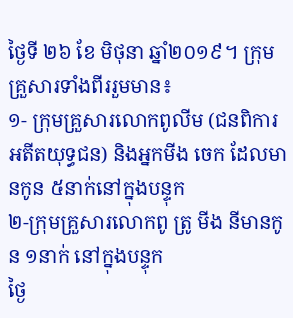ថ្ងៃទី ២៦ ខែ មិថុនា ឆ្នាំ២០១៩។ ក្រុមគ្រួសារទាំងពីររួមមាន៖
១- ក្រុមគ្រួសារលោកពូលីម (ជនពិការ អតីតយុទ្ធជន) និងអ្នកមីង ចេក ដែលមានកូន ៥នាក់នៅក្នុងបន្ទុក
២-ក្រុមគ្រួសារលោកពូ ត្រូ មីង នីមានកូន ១នាក់ នៅក្នុងបន្ទុក
ថ្ងៃ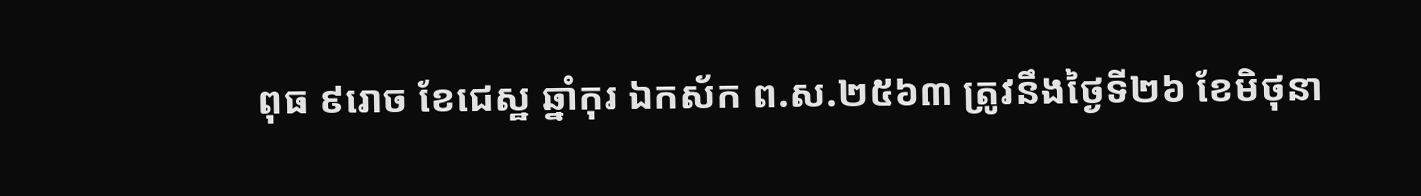ពុធ ៩រោច ខែជេស្ឋ ឆ្នាំកុរ ឯកស័ក ព.ស.២៥៦៣ ត្រូវនឹងថ្ងៃទី២៦ ខែមិថុនា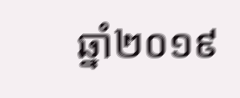ឆ្នាំ២០១៩